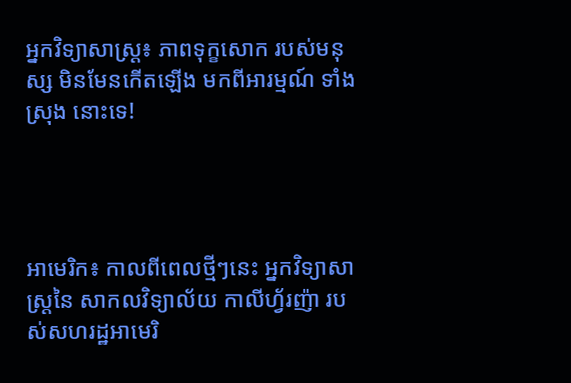អ្នកវិទ្យាសាស្ត្រ៖ ភាពទុក្ខសោក របស់មនុស្ស មិនមែនកើតឡើង មកពីអារម្មណ៍ ទាំងស្រុង នោះទេ!




អាមេរិក៖ កាលពីពេលថ្មីៗនេះ អ្នកវិទ្យាសាស្ត្រនៃ សាកលវិទ្យាល័យ កាលីហ្វ័រញ៉ា របស់សហរដ្ឋអាមេរិ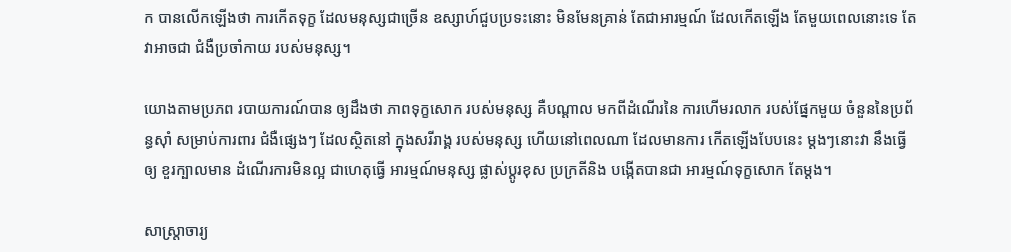ក បានលើកឡើងថា ការកើតទុក្ខ ដែលមនុស្សជាច្រើន ឧស្សាហ៍ជួបប្រទះនោះ មិនមែនគ្រាន់ តែជាអារម្មណ៍ ដែលកើតឡើង តែមួយពេលនោះទេ តែវាអាចជា ជំងឺប្រចាំកាយ របស់មនុស្ស។

យោងតាមប្រភព របាយការណ៍បាន ឲ្យដឹងថា ភាពទុក្ខសោក របស់មនុស្ស គឺបណ្តាល មកពីដំណើរនៃ ការហើមរលាក របស់ផ្នែកមួយ ចំនួននៃប្រព័ន្ធស៊ាំ សម្រាប់ការពារ ជំងឺផ្សេងៗ ដែលស្ថិតនៅ ក្នុងសរីរាង្គ របស់មនុស្ស ហើយនៅពេលណា ដែលមានការ កើតឡើងបែបនេះ ម្តងៗនោះវា នឹងធ្វើឲ្យ ខួរក្បាលមាន ដំណើរការមិនល្អ ជាហេតុធ្វើ អារម្មណ៍មនុស្ស ផ្លាស់ប្តូរខុស ប្រក្រតីនិង បង្កើតបានជា អារម្មណ៍ទុក្ខសោក តែម្តង។

សាស្ត្រាចារ្យ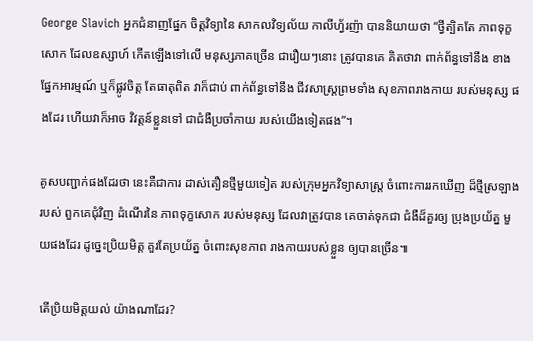George Slavich អ្នកជំនាញផ្នែក ចិត្តវិទ្យានៃ សាកលវិទ្យល័យ កាលីហ្វ័រញ៉ា បាននិយាយថា “ថ្វីត្បិតតែ ភាពទុក្ខសោក ដែលឧស្សាហ៍ កើតឡើងទៅលើ មនុស្សភាគច្រើន ជារឿយៗនោះ ត្រូវបានគេ គិតថាវា ពាក់ព័ន្ធទៅនឹង ខាងផ្នែកអារម្មណ៍ ឬក៏ផ្លូវចិត្ត តែធាតុពិត វាក៏ជាប់ ពាក់ព័ន្ធទៅនឹង ជីវសាស្ត្រព្រមទាំង សុខភាពរាងកាយ របស់មនុស្ស ផងដែរ ហើយវាក៏អាច វិវត្តន៍ខ្លួនទៅ ជាជំងឺប្រចាំកាយ របស់យើងទៀតផង”។

គូសបញ្ជាក់ផងដែរថា នេះគឺជាការ ដាស់តឿនថ្មីមួយទៀត របស់ក្រុមអ្នកវិទ្យាសាស្ត្រ ចំពោះការរកឃើញ ដ៏ថ្មីស្រឡាងរបស់ ពួកគេជុំវិញ ដំណើរនៃ ភាពទុក្ខសោក របស់មនុស្ស ដែលវាត្រូវបាន គេចាត់ទុកជា ជំងឺដ៏គួរឲ្យ ប្រុងប្រយ័ត្ន មួយផងដែរ ដូច្នេះប្រិយមិត្ត គួរតែប្រយ័ត្ន ចំពោះសុខភាព រាងកាយរបស់ខ្លួន ឲ្យបានច្រើន៕

តើប្រិយមិត្តយល់ យ៉ាងណាដែរ?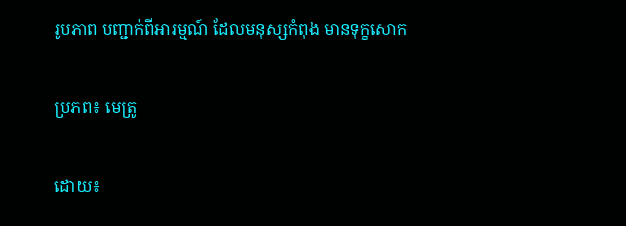រូបភាព បញ្ជាក់ពីអារម្មណ៍ ដែលមនុស្សកំពុង មានទុក្ខសោក

ប្រភព៖ មេត្រូ

ដោយ៖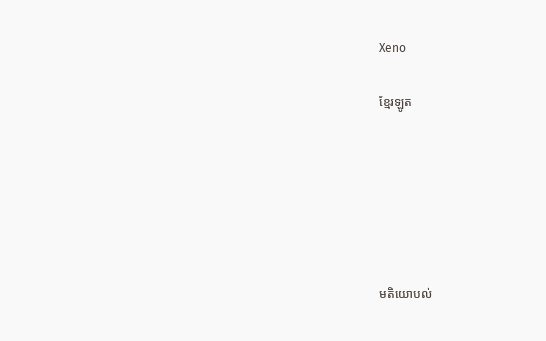Xeno

ខ្មែរឡូត






មតិយោបល់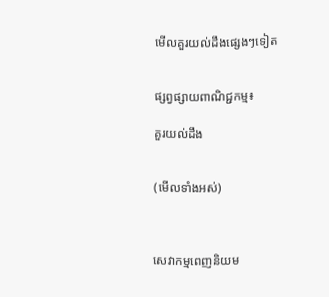មើលគួរយល់ដឹងផ្សេងៗទៀត


ផ្សព្វផ្សាយពាណិជ្ជកម្ម៖

គួរយល់ដឹង


(មើលទាំងអស់)



សេវាកម្មពេញនិយម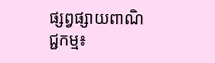ផ្សព្វផ្សាយពាណិជ្ជកម្ម៖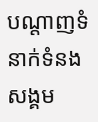បណ្តាញទំនាក់ទំនងសង្គម